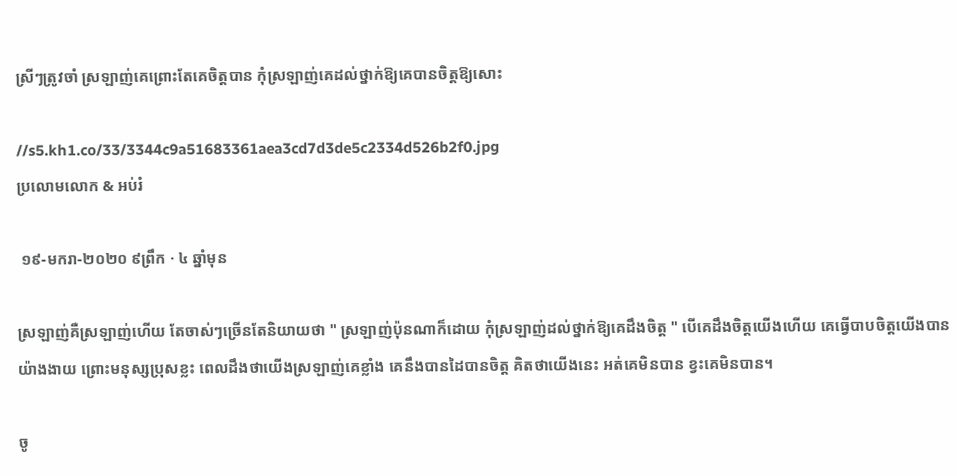ស្រីៗត្រូវចាំ ស្រឡាញ់គេព្រោះតែគេចិត្តបាន កុំស្រឡាញ់គេដល់ថ្នាក់ឱ្យគេបានចិត្តឱ្យសោះ

//s5.kh1.co/33/3344c9a51683361aea3cd7d3de5c2334d526b2f0.jpg
ប្រលោមលោក & អប់រំ

 ១៩-មករា-២០២០ ៩ព្រឹក · ៤ ឆ្នាំមុន

ស្រឡាញ់គឺស្រឡាញ់ហើយ តែចាស់ៗច្រើនតែនិយាយថា " ស្រឡាញ់ប៉ុនណាក៏ដោយ កុំស្រឡាញ់ដល់ថ្នាក់ឱ្យគេដឹងចិត្ត " បើគេដឹងចិត្តយើងហើយ គេធ្វើបាបចិត្តយើងបានយ៉ាងងាយ ព្រោះមនុស្សប្រុសខ្លះ ពេលដឹងថាយើងស្រឡាញ់គេខ្លាំង គេនឹងបានដៃបានចិត្ត គិតថាយើងនេះ អត់គេមិនបាន ខ្វះគេមិនបាន។

ចូ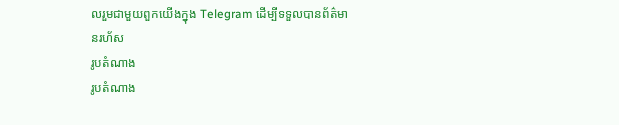លរួមជាមួយពួកយើងក្នុង Telegram ដើម្បីទទួលបានព័ត៌មានរហ័ស
រូបតំណាង
រូបតំណាង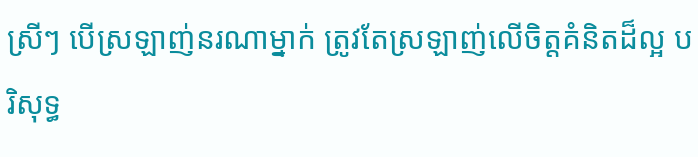ស្រីៗ បើស្រឡាញ់នរណាម្នាក់ ត្រូវតែស្រឡាញ់លើចិត្តគំនិតដ៏ល្អ បរិសុទ្ធ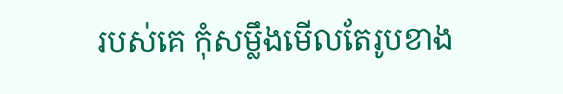របស់គេ កុំសម្លឹងមើលតែរូបខាង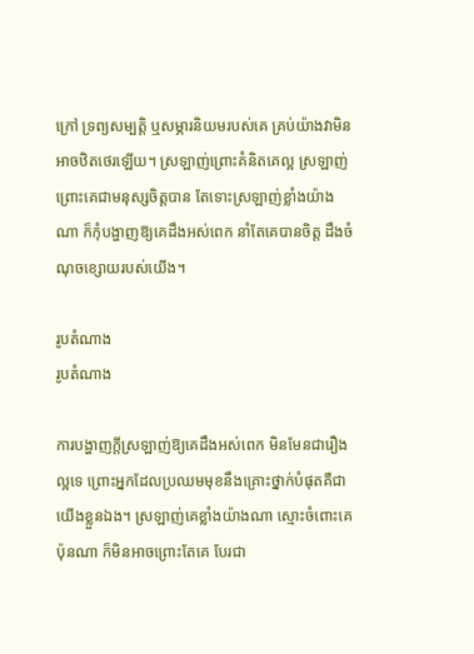ក្រៅ ទ្រព្យសម្បត្តិ ឬសម្ភារនិយមរបស់គេ គ្រប់យ៉ាងវាមិនអាចឋិតថេរឡើយ។ ស្រឡាញ់ព្រោះគំនិតគេល្អ ស្រឡាញ់ព្រោះគេជាមនុស្សចិត្តបាន តែទោះស្រឡាញ់ខ្លាំងយ៉ាងណា ក៏កុំបង្ហាញឱ្យគេដឹងអស់ពេក នាំតែគេបានចិត្ត ដឹងចំណុចខ្សោយរបស់យើង។

រូបតំណាង
រូបតំណាង

ការបង្ហាញក្ដីស្រឡាញ់ឱ្យគេដឹងអស់ពេក មិនមែនជារឿងល្អទេ ព្រោះអ្នកដែលប្រឈមមុខនឹងគ្រោះថ្នាក់បំផុតគឺជាយើងខ្លួនឯង។ ស្រឡាញ់គេខ្លាំងយ៉ាងណា ស្មោះចំពោះគេប៉ុនណា ក៏មិនអាចព្រោះតែគេ បែរជា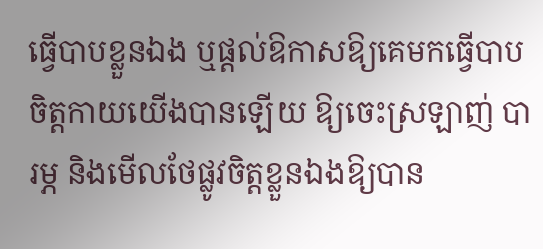ធ្វើបាបខ្លួនឯង ឬផ្ដល់ឱកាសឱ្យគេមកធ្វើបាបចិត្តកាយយើងបានឡើយ ឱ្យចេះស្រឡាញ់ បារម្ភ និងមើលថែផ្លូវចិត្តខ្លួនឯងឱ្យបាន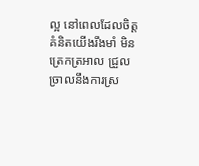ល្អ នៅពេលដែលចិត្តគំនិតយើងរឹងមាំ មិនត្រេកត្រអាល ជ្រួលច្រាលនឹងការស្រ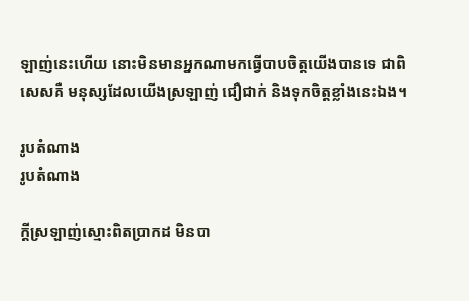ឡាញ់នេះហើយ នោះមិនមានអ្នកណាមកធ្វើបាបចិត្តយើងបានទេ ជាពិសេសគឺ មនុស្សដែលយើងស្រឡាញ់ ជឿជាក់ និងទុកចិត្តខ្លាំងនេះឯង។

រូបតំណាង
រូបតំណាង

ក្ដីស្រឡាញ់ស្មោះពិតប្រាកដ មិនបា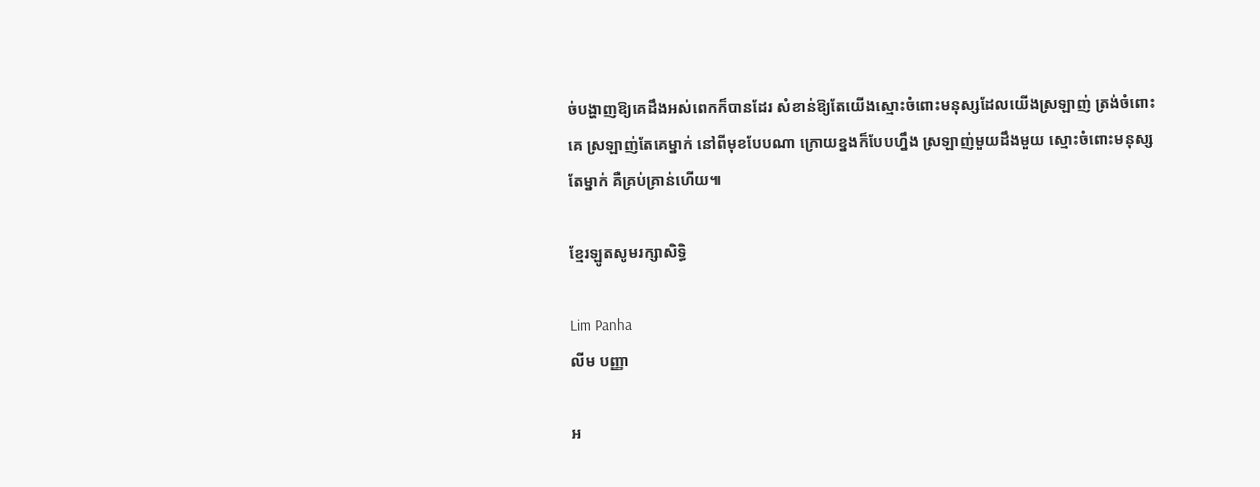ច់បង្ហាញឱ្យគេដឹងអស់ពេកក៏បានដែរ សំខាន់ឱ្យតែយើងស្មោះចំពោះមនុស្សដែលយើងស្រឡាញ់ ត្រង់ចំពោះគេ ស្រឡាញ់តែគេម្នាក់ នៅពីមុខបែបណា ក្រោយខ្នងក៏បែបហ្នឹង ស្រឡាញ់មួយដឹងមួយ ស្មោះចំពោះមនុស្សតែម្នាក់ គឺគ្រប់គ្រាន់ហើយ៕

ខ្មែរឡូតសូមរក្សាសិទ្ធិ

Lim Panha
លីម បញ្ញា

អ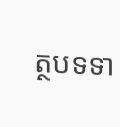ត្ថបទទា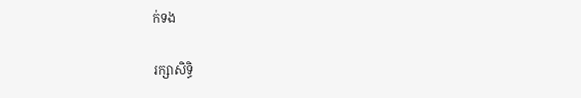ក់ទង

រក្សាសិទ្ធិ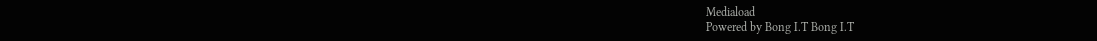Mediaload
Powered by Bong I.T Bong I.T